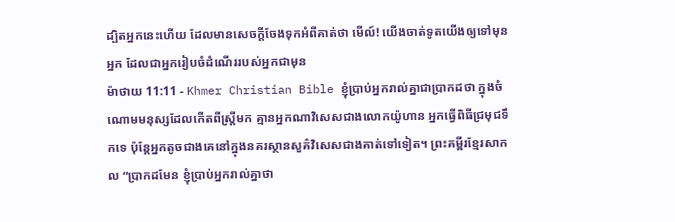ដ្បិតអ្នកនេះហើយ ដែលមានសេចក្ដីចែងទុកអំពីគាត់ថា មើល៍! យើងចាត់ទូតយើងឲ្យទៅមុនអ្នក ដែលជាអ្នករៀបចំដំណើររបស់អ្នកជាមុន
ម៉ាថាយ 11:11 - Khmer Christian Bible ខ្ញុំប្រាប់អ្នករាល់គ្នាជាប្រាកដថា ក្នុងចំណោមមនុស្សដែលកើតពីស្ត្រីមក គ្មានអ្នកណាវិសេសជាងលោកយ៉ូហាន អ្នកធ្វើពិធីជ្រមុជទឹកទេ ប៉ុន្ដែអ្នកតូចជាងគេនៅក្នុងនគរស្ថានសួគ៌វិសេសជាងគាត់ទៅទៀត។ ព្រះគម្ពីរខ្មែរសាកល “ប្រាកដមែន ខ្ញុំប្រាប់អ្នករាល់គ្នាថា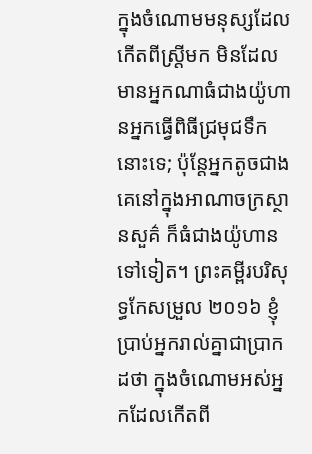ក្នុងចំណោមមនុស្សដែលកើតពីស្ត្រីមក មិនដែលមានអ្នកណាធំជាងយ៉ូហានអ្នកធ្វើពិធីជ្រមុជទឹកនោះទេ; ប៉ុន្តែអ្នកតូចជាងគេនៅក្នុងអាណាចក្រស្ថានសួគ៌ ក៏ធំជាងយ៉ូហានទៅទៀត។ ព្រះគម្ពីរបរិសុទ្ធកែសម្រួល ២០១៦ ខ្ញុំប្រាប់អ្នករាល់គ្នាជាប្រាកដថា ក្នុងចំណោមអស់អ្នកដែលកើតពី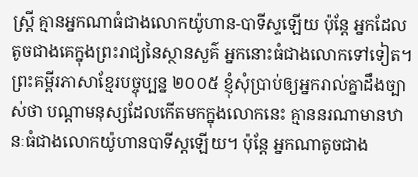ស្ត្រី គ្មានអ្នកណាធំជាងលោកយ៉ូហាន-បាទីស្ទឡើយ ប៉ុន្តែ អ្នកដែលតូចជាងគេក្នុងព្រះរាជ្យនៃស្ថានសួគ៌ អ្នកនោះធំជាងលោកទៅទៀត។ ព្រះគម្ពីរភាសាខ្មែរបច្ចុប្បន្ន ២០០៥ ខ្ញុំសុំប្រាប់ឲ្យអ្នករាល់គ្នាដឹងច្បាស់ថា បណ្ដាមនុស្សដែលកើតមកក្នុងលោកនេះ គ្មាននរណាមានឋានៈធំជាងលោកយ៉ូហានបាទីស្ដឡើយ។ ប៉ុន្តែ អ្នកណាតូចជាង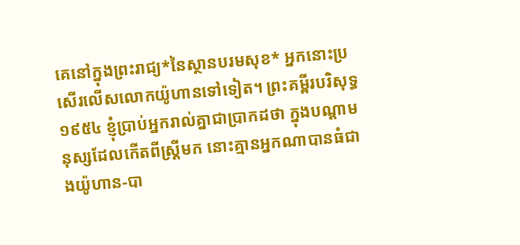គេនៅក្នុងព្រះរាជ្យ*នៃស្ថានបរមសុខ* អ្នកនោះប្រសើរលើសលោកយ៉ូហានទៅទៀត។ ព្រះគម្ពីរបរិសុទ្ធ ១៩៥៤ ខ្ញុំប្រាប់អ្នករាល់គ្នាជាប្រាកដថា ក្នុងបណ្តាមនុស្សដែលកើតពីស្ត្រីមក នោះគ្មានអ្នកណាបានធំជាងយ៉ូហាន-បា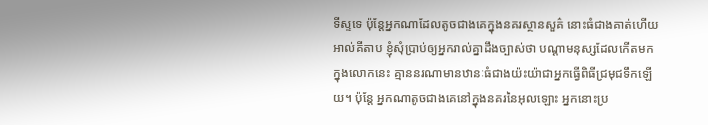ទីស្ទទេ ប៉ុន្តែអ្នកណាដែលតូចជាងគេក្នុងនគរស្ថានសួគ៌ នោះធំជាងគាត់ហើយ អាល់គីតាប ខ្ញុំសុំប្រាប់ឲ្យអ្នករាល់គ្នាដឹងច្បាស់ថា បណ្ដាមនុស្សដែលកើតមកក្នុងលោកនេះ គ្មាននរណាមានឋានៈធំជាងយ៉ះយ៉ាជាអ្នកធ្វើពិធីជ្រមុជទឹកឡើយ។ ប៉ុន្ដែ អ្នកណាតូចជាងគេនៅក្នុងនគរនៃអុលឡោះ អ្នកនោះប្រ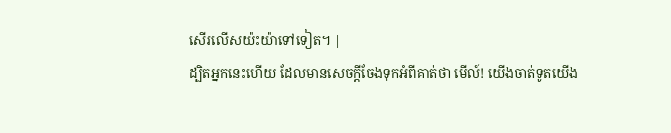សើរលើសយ៉ះយ៉ាទៅទៀត។ |
ដ្បិតអ្នកនេះហើយ ដែលមានសេចក្ដីចែងទុកអំពីគាត់ថា មើល៍! យើងចាត់ទូតយើង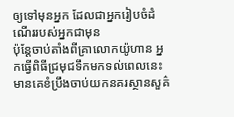ឲ្យទៅមុនអ្នក ដែលជាអ្នករៀបចំដំណើររបស់អ្នកជាមុន
ប៉ុន្ដែចាប់តាំងពីគ្រាលោកយ៉ូហាន អ្នកធ្វើពិធីជ្រមុជទឹកមកទល់ពេលនេះ មានគេខំប្រឹងចាប់យកនគរស្ថានសួគ៌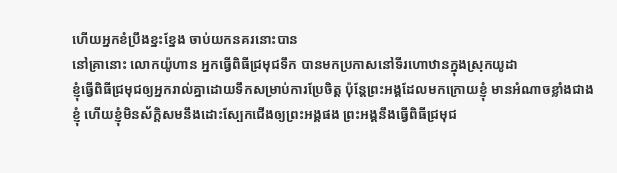ហើយអ្នកខំប្រឹងខ្នះខ្នែង ចាប់យកនគរនោះបាន
នៅគ្រានោះ លោកយ៉ូហាន អ្នកធ្វើពិធីជ្រមុជទឹក បានមកប្រកាសនៅទីរហោឋានក្នុងស្រុកយូដា
ខ្ញុំធ្វើពិធីជ្រមុជឲ្យអ្នករាល់គ្នាដោយទឹកសម្រាប់ការប្រែចិត្ដ ប៉ុន្ដែព្រះអង្គដែលមកក្រោយខ្ញុំ មានអំណាចខ្លាំងជាងខ្ញុំ ហើយខ្ញុំមិនស័ក្តិសមនឹងដោះស្បែកជើងឲ្យព្រះអង្គផង ព្រះអង្គនឹងធ្វើពិធីជ្រមុជ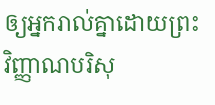ឲ្យអ្នករាល់គ្នាដោយព្រះវិញ្ញាណបរិសុ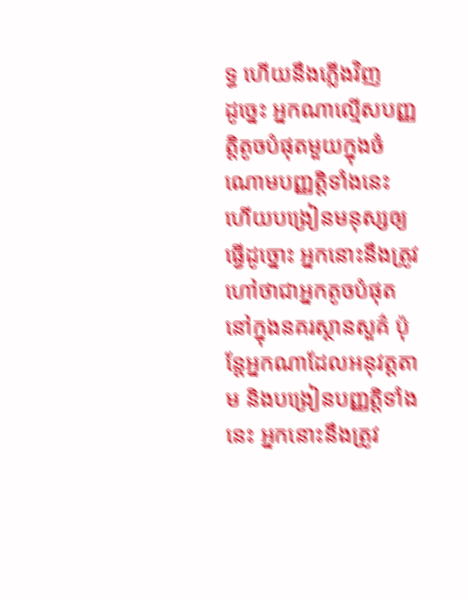ទ្ធ ហើយនឹងភ្លើងវិញ
ដូច្នេះ អ្នកណាល្មើសបញ្ញត្ដិតូចបំផុតមួយក្នុងចំណោមបញ្ញត្ដិទាំងនេះ ហើយបង្រៀនមនុស្សឲ្យធ្វើដូច្នោះ អ្នកនោះនឹងត្រូវហៅថាជាអ្នកតូចបំផុតនៅក្នុងនគរស្ថានសួគ៌ ប៉ុន្ដែអ្នកណាដែលអនុវត្ដតាម និងបង្រៀនបញ្ញត្ដិទាំងនេះ អ្នកនោះនឹងត្រូវ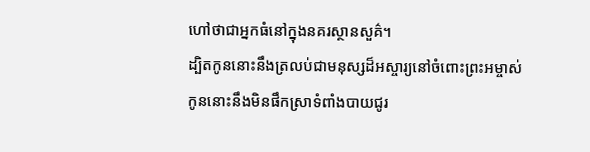ហៅថាជាអ្នកធំនៅក្នុងនគរស្ថានសួគ៌។
ដ្បិតកូននោះនឹងត្រលប់ជាមនុស្សដ៏អស្ចារ្យនៅចំពោះព្រះអម្ចាស់ កូននោះនឹងមិនផឹកស្រាទំពាំងបាយជូរ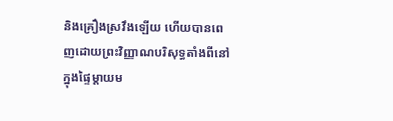និងគ្រឿងស្រវឹងឡើយ ហើយបានពេញដោយព្រះវិញ្ញាណបរិសុទ្ធតាំងពីនៅក្នុងផ្ទៃម្ដាយម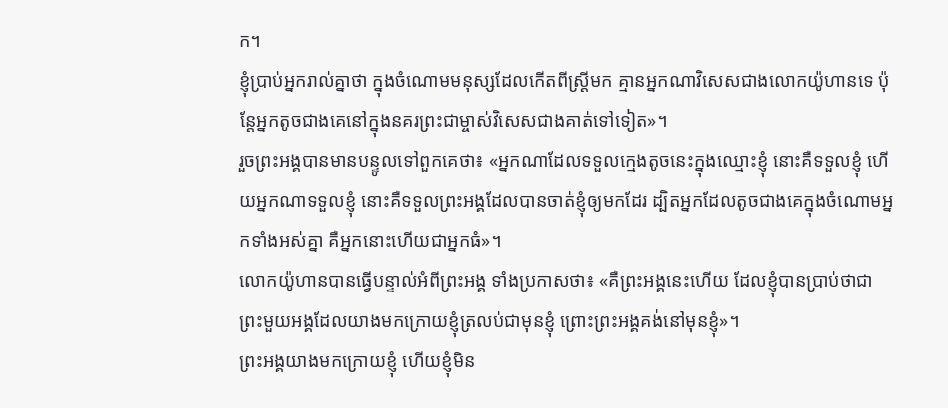ក។
ខ្ញុំប្រាប់អ្នករាល់គ្នាថា ក្នុងចំណោមមនុស្សដែលកើតពីស្ដ្រីមក គ្មានអ្នកណាវិសេសជាងលោកយ៉ូហានទេ ប៉ុន្ដែអ្នកតូចជាងគេនៅក្នុងនគរព្រះជាម្ចាស់វិសេសជាងគាត់ទៅទៀត»។
រួចព្រះអង្គបានមានបន្ទូលទៅពួកគេថា៖ «អ្នកណាដែលទទួលក្មេងតូចនេះក្នុងឈ្មោះខ្ញុំ នោះគឺទទួលខ្ញុំ ហើយអ្នកណាទទួលខ្ញុំ នោះគឺទទួលព្រះអង្គដែលបានចាត់ខ្ញុំឲ្យមកដែរ ដ្បិតអ្នកដែលតូចជាងគេក្នុងចំណោមអ្នកទាំងអស់គ្នា គឺអ្នកនោះហើយជាអ្នកធំ»។
លោកយ៉ូហានបានធ្វើបន្ទាល់អំពីព្រះអង្គ ទាំងប្រកាសថា៖ «គឺព្រះអង្គនេះហើយ ដែលខ្ញុំបានប្រាប់ថាជាព្រះមួយអង្គដែលយាងមកក្រោយខ្ញុំត្រលប់ជាមុនខ្ញុំ ព្រោះព្រះអង្គគង់នៅមុនខ្ញុំ»។
ព្រះអង្គយាងមកក្រោយខ្ញុំ ហើយខ្ញុំមិន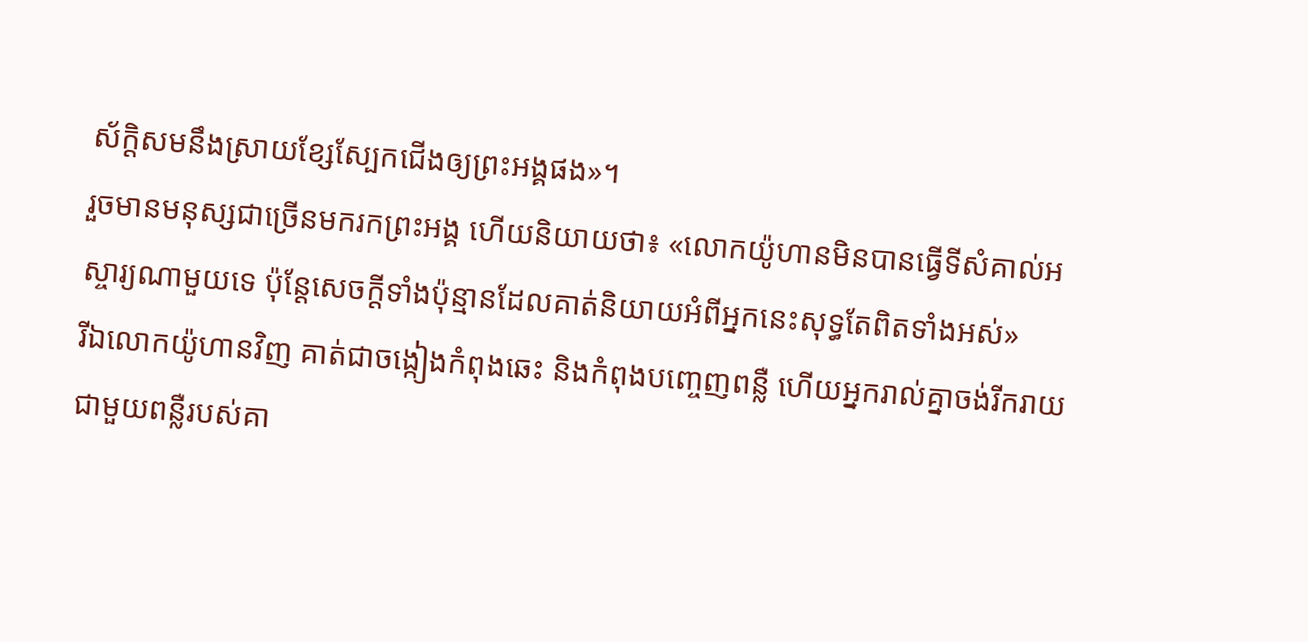ស័ក្តិសមនឹងស្រាយខ្សែស្បែកជើងឲ្យព្រះអង្គផង»។
រួចមានមនុស្សជាច្រើនមករកព្រះអង្គ ហើយនិយាយថា៖ «លោកយ៉ូហានមិនបានធ្វើទីសំគាល់អស្ចារ្យណាមួយទេ ប៉ុន្ដែសេចក្ដីទាំងប៉ុន្មានដែលគាត់និយាយអំពីអ្នកនេះសុទ្ធតែពិតទាំងអស់»
រីឯលោកយ៉ូហានវិញ គាត់ជាចង្កៀងកំពុងឆេះ និងកំពុងបញ្ចេញពន្លឺ ហើយអ្នករាល់គ្នាចង់រីករាយជាមួយពន្លឺរបស់គា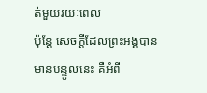ត់មួយរយៈពេល
ប៉ុន្ដែ សេចក្ដីដែលព្រះអង្គបានមានបន្ទូលនេះ គឺអំពី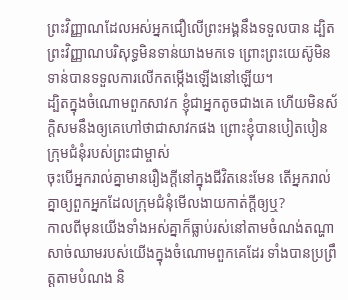ព្រះវិញ្ញាណដែលអស់អ្នកជឿលើព្រះអង្គនឹងទទួលបាន ដ្បិតព្រះវិញ្ញាណបរិសុទ្ធមិនទាន់យាងមកទេ ព្រោះព្រះយេស៊ូមិនទាន់បានទទួលការលើកតម្កើងឡើងនៅឡើយ។
ដ្បិតក្នុងចំណោមពួកសាវក ខ្ញុំជាអ្នកតូចជាងគេ ហើយមិនស័ក្ដិសមនឹងឲ្យគេហៅថាជាសាវកផង ព្រោះខ្ញុំបានបៀតបៀនក្រុមជំនុំរបស់ព្រះជាម្ចាស់
ចុះបើអ្នករាល់គ្នាមានរឿងក្តីនៅក្នុងជីវិតនេះមែន តើអ្នករាល់គ្នាឲ្យពួកអ្នកដែលក្រុមជំនុំមើលងាយកាត់ក្ដីឲ្យឬ?
កាលពីមុនយើងទាំងអស់គ្នាក៏ធ្លាប់រស់នៅតាមចំណង់តណ្ហាសាច់ឈាមរបស់យើងក្នុងចំណោមពួកគេដែរ ទាំងបានប្រព្រឹត្ដតាមបំណង និ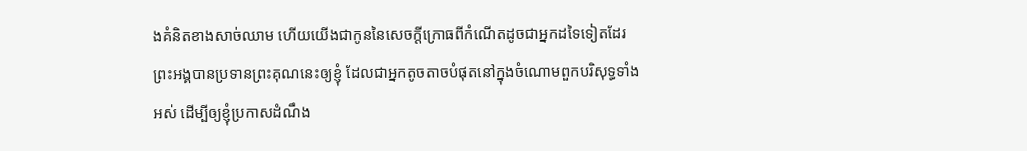ងគំនិតខាងសាច់ឈាម ហើយយើងជាកូននៃសេចក្ដីក្រោធពីកំណើតដូចជាអ្នកដទៃទៀតដែរ
ព្រះអង្គបានប្រទានព្រះគុណនេះឲ្យខ្ញុំ ដែលជាអ្នកតូចតាចបំផុតនៅក្នុងចំណោមពួកបរិសុទ្ធទាំងអស់ ដើម្បីឲ្យខ្ញុំប្រកាសដំណឹង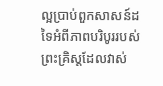ល្អប្រាប់ពួកសាសន៍ដទៃអំពីភាពបរិបូររបស់ព្រះគ្រិស្ដដែលវាស់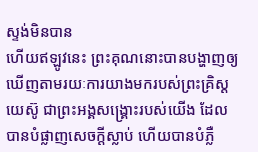ស្ទង់មិនបាន
ហើយឥឡូវនេះ ព្រះគុណនោះបានបង្ហាញឲ្យឃើញតាមរយៈការយាងមករបស់ព្រះគ្រិស្ដយេស៊ូ ជាព្រះអង្គសង្គ្រោះរបស់យើង ដែលបានបំផ្លាញសេចក្ដីស្លាប់ ហើយបានបំភ្លឺ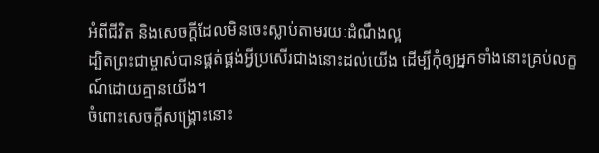អំពីជីវិត និងសេចក្ដីដែលមិនចេះស្លាប់តាមរយៈដំណឹងល្អ
ដ្បិតព្រះជាម្ចាស់បានផ្គត់ផ្គង់អ្វីប្រសើរជាងនោះដល់យើង ដើម្បីកុំឲ្យអ្នកទាំងនោះគ្រប់លក្ខណ៍ដោយគ្មានយើង។
ចំពោះសេចក្ដីសង្គ្រោះនោះ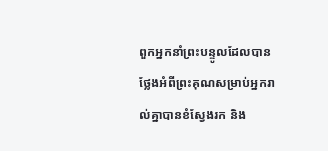ពួកអ្នកនាំព្រះបន្ទូលដែលបានថ្លែងអំពីព្រះគុណសម្រាប់អ្នករាល់គ្នាបានខំស្វែងរក និង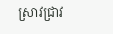ស្រាវជ្រាវ